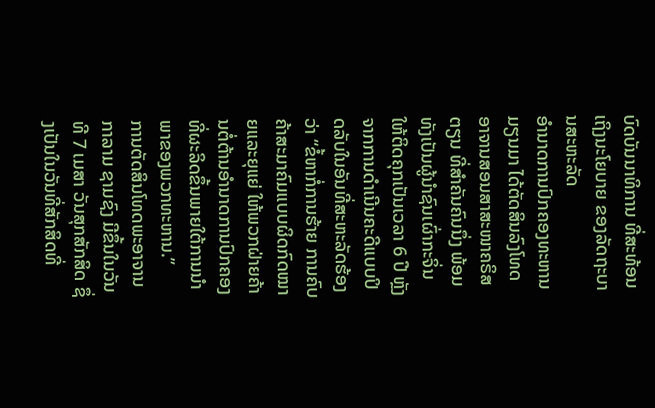ບົດບັນນາທິການ ທີ່ສະທ້ອນເຖິງນະໂຍບາຍ ຂອງລັດຖະບານສະຫະລັດ
ອຳນາດການປົກຄອງທະຫານມຽນມາ ໄດ້ຕັດສິນລົງໂທດ ອາຈານສອນສາສະໜາຄຣິສຕຽນ ທີ່ສຳຄັນຄົນນຶ່ງ ພ້ອມທັງເປັນຜູ້ນຳຊົນເຜົ່າກະຈິ່ນ ໃຫ້ຕິດຄຸກເປັນເວລາ 6 ປີ ຫຼັງຈາກການດຳເນີນຄະດີແບບປິດລັບໃນອັນທີ່ສະຫະລັດຮ້ອງວ່າ “ຂໍ້ຫາກໍ່ການຮ້າຍ ການຄົບຄ້າສະມາຄົມແບບຜິດກົດໝາຍແລະຍຸແຍ່ ໃຫ້ພວກຝ່າຍຄ້ານຕໍ່ຕ້ານອຳນາດການປົກຄອງທີ່ຜະລິດຂຶ້ນພາຍໃຕ້ການນຳພາຂອງພວກທະຫານ.”
ການຕັດສິນໂທດພະອາຈານກາລາມ ຊາມຊົງ ມີຂຶ້ນໃນວັນທີ 7 ເມສາ ວັນສຸກສັກສິດ ຊຶ່ງເປັນໃນວັນທີ່ສັກສິດທີ່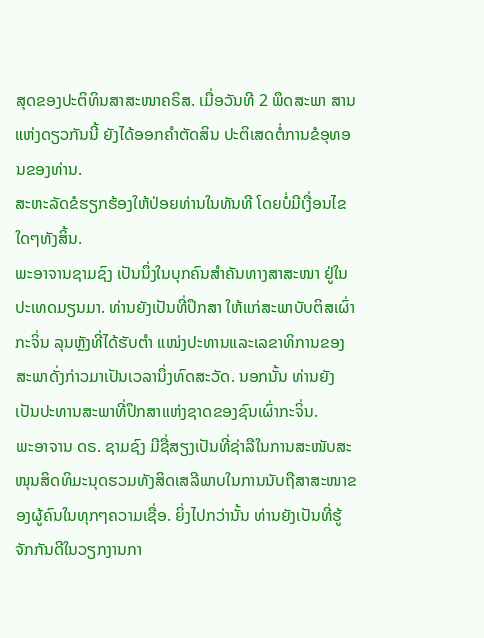ສຸດຂອງປະຕິທິນສາສະໜາຄຣິສ. ເມື່ອວັນທີ 2 ພຶດສະພາ ສານແຫ່ງດຽວກັນນີ້ ຍັງໄດ້ອອກຄຳຕັດສິນ ປະຕິເສດຕໍ່ການຂໍອຸທອນຂອງທ່ານ.
ສະຫະລັດຂໍຮຽກຮ້ອງໃຫ້ປ່ອຍທ່ານໃນທັນທີ ໂດຍບໍ່ມີເງື່ອນໄຂໃດໆທັງສິ້ນ.
ພະອາຈານຊາມຊົງ ເປັນນຶ່ງໃນບຸກຄົນສຳຄັນທາງສາສະໜາ ຢູ່ໃນປະເທດມຽນມາ. ທ່ານຍັງເປັນທີ່ປຶກສາ ໃຫ້ແກ່ສະພາບັບຕິສເຜົ່າກະຈິ່ນ ລຸນຫຼັງທີ່ໄດ້ຮັບຕຳ ແໜ່ງປະທານແລະເລຂາທິການຂອງສະພາດັ່ງກ່າວມາເປັນເວລານຶ່ງທົດສະວັດ. ນອກນັ້ນ ທ່ານຍັງເປັນປະທານສະພາທີ່ປຶກສາແຫ່ງຊາດຂອງຊົນເຜົ່າກະຈິ່ນ.
ພະອາຈານ ດຣ. ຊາມຊົງ ມີຊື່ສຽງເປັນທີ່ຊ່າລືໃນການສະໜັບສະໜຸນສິດທິມະນຸດຮວມທັງສິດເສລີພາບໃນການນັບຖືສາສະໜາຂອງຜູ້ຄົນໃນທຸກໆຄວາມເຊື່ອ. ຍິ່ງໄປກວ່ານັ້ນ ທ່ານຍັງເປັນທີ່ຮູ້ຈັກກັນດີໃນວຽກງານກາ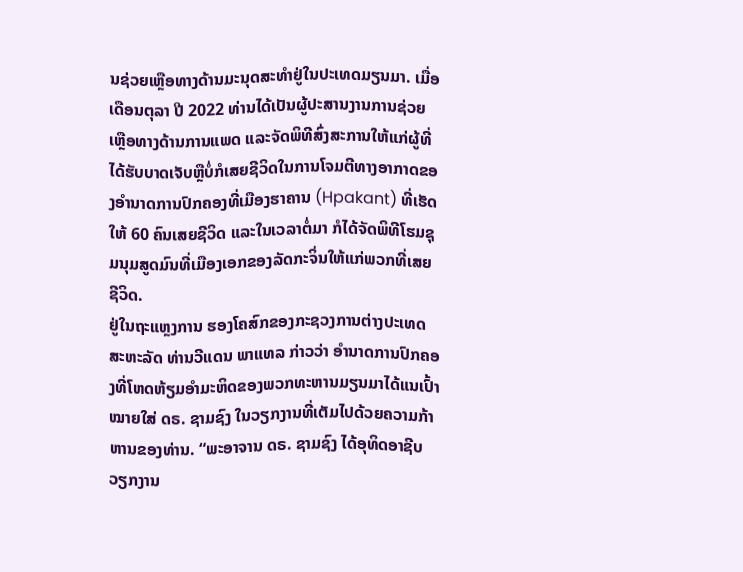ນຊ່ວຍເຫຼືອທາງດ້ານມະນຸດສະທຳຢູ່ໃນປະເທດມຽນມາ. ເມື່ອເດືອນຕຸລາ ປີ 2022 ທ່ານໄດ້ເປັນຜູ້ປະສານງານການຊ່ວຍເຫຼືອທາງດ້ານການແພດ ແລະຈັດພິທີສົ່ງສະການໃຫ້ແກ່ຜູ້ທີ່ໄດ້ຮັບບາດເຈັບຫຼືບໍ່ກໍເສຍຊີວິດໃນການໂຈມຕີທາງອາກາດຂອງອຳນາດການປົກຄອງທີ່ເມືອງຮາຄານ (Hpakant) ທີ່ເຮັດໃຫ້ 60 ຄົນເສຍຊີວິດ ແລະໃນເວລາຕໍ່ມາ ກໍໄດ້ຈັດພິທີໂຮມຊຸມນຸມສູດມົນທີ່ເມືອງເອກຂອງລັດກະຈິ່ນໃຫ້ແກ່ພວກທີ່ເສຍຊີວິດ.
ຢູ່ໃນຖະແຫຼງການ ຮອງໂຄສົກຂອງກະຊວງການຕ່າງປະເທດສະຫະລັດ ທ່ານວີແດນ ພາແທລ ກ່າວວ່າ ອຳນາດການປົກຄອງທີ່ໂຫດຫ້ຽມອຳມະຫິດຂອງພວກທະຫານມຽນມາໄດ້ແນເປົ້າໝາຍໃສ່ ດຣ. ຊາມຊົງ ໃນວຽກງານທີ່ເຕັມໄປດ້ວຍຄວາມກ້າຫານຂອງທ່ານ. “ພະອາຈານ ດຣ. ຊາມຊົງ ໄດ້ອຸທິດອາຊີບວຽກງານ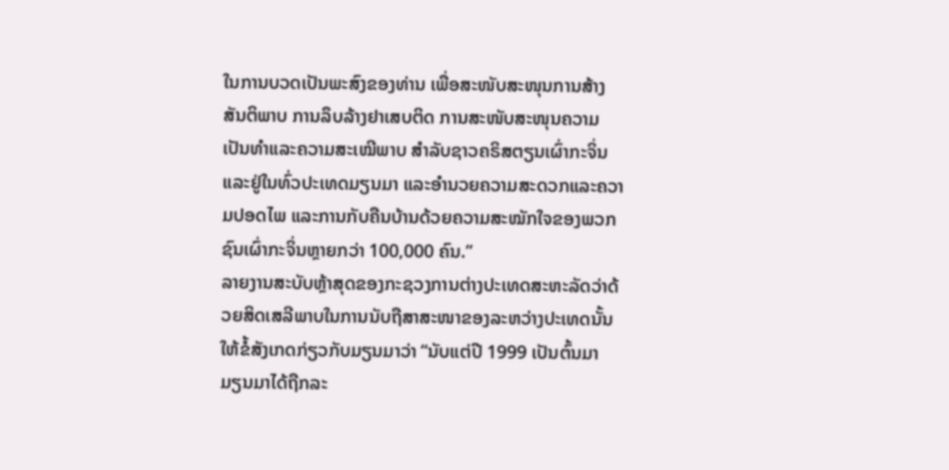ໃນການບວດເປັນພະສົງຂອງທ່ານ ເພື່ອສະໜັບສະໜຸນການສ້າງສັນຕິພາບ ການລຶບລ້າງຢາເສບຕິດ ການສະໜັບສະໜຸນຄວາມເປັນທຳແລະຄວາມສະເໝີພາບ ສຳລັບຊາວຄຣິສຕຽນເຜົ່າກະຈິ່ນ ແລະຢູ່ໃນທົ່ວປະເທດມຽນມາ ແລະອຳນວຍຄວາມສະດວກແລະຄວາມປອດໄພ ແລະການກັບຄືນບ້ານດ້ວຍຄວາມສະໝັກໃຈຂອງພວກຊົນເຜົ່າກະຈິ່ນຫຼາຍກວ່າ 100,000 ຄົນ.”
ລາຍງານສະບັບຫຼ້າສຸດຂອງກະຊວງການຕ່າງປະເທດສະຫະລັດວ່າດ້ວຍສິດເສລີພາບໃນການນັບຖືສາສະໜາຂອງລະຫວ່າງປະເທດນັ້ນ ໃຫ້ຂໍ້ສັງເກດກ່ຽວກັບມຽນມາວ່າ “ນັບແຕ່ປີ 1999 ເປັນຕົ້ນມາ ມຽນມາໄດ້ຖືກລະ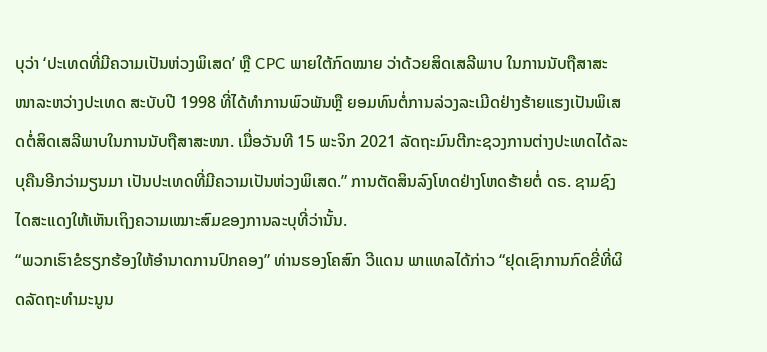ບຸວ່າ ‘ປະເທດທີ່ມີຄວາມເປັນຫ່ວງພິເສດ’ ຫຼື CPC ພາຍໃຕ້ກົດໝາຍ ວ່າດ້ວຍສິດເສລີພາບ ໃນການນັບຖືສາສະໜາລະຫວ່າງປະເທດ ສະບັບປີ 1998 ທີ່ໄດ້ທຳການພົວພັນຫຼື ຍອມທົນຕໍ່ການລ່ວງລະເມີດຢ່າງຮ້າຍແຮງເປັນພິເສດຕໍ່ສິດເສລີພາບໃນການນັບຖືສາສະໜາ. ເມື່ອວັນທີ 15 ພະຈິກ 2021 ລັດຖະມົນຕີກະຊວງການຕ່າງປະເທດໄດ້ລະບຸຄືນອີກວ່າມຽນມາ ເປັນປະເທດທີ່ມີຄວາມເປັນຫ່ວງພິເສດ.” ການຕັດສິນລົງໂທດຢ່າງໂຫດຮ້າຍຕໍ່ ດຣ. ຊາມຊົງ ໄດສະແດງໃຫ້ເຫັນເຖິງຄວາມເໝາະສົມຂອງການລະບຸທີ່ວ່ານັ້ນ.
“ພວກເຮົາຂໍຮຽກຮ້ອງໃຫ້ອຳນາດການປົກຄອງ” ທ່ານຮອງໂຄສົກ ວີແດນ ພາແທລໄດ້ກ່າວ “ຢຸດເຊົາການກົດຂີ່ທີ່ຜິດລັດຖະທຳມະນູນ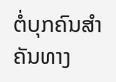ຕໍ່ບຸກຄົນສຳຄັນທາງ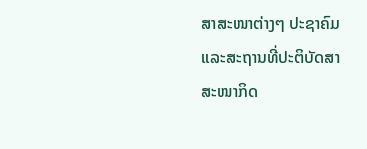ສາສະໜາຕ່າງໆ ປະຊາຄົມ ແລະສະຖານທີ່ປະຕິບັດສາສະໜາກິດ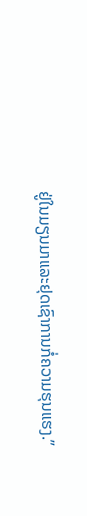ຢູ່ໃນມຽນມາແລະຢຸດເຊົາການກໍ່ຄວາມຮຸນແຮງ.”